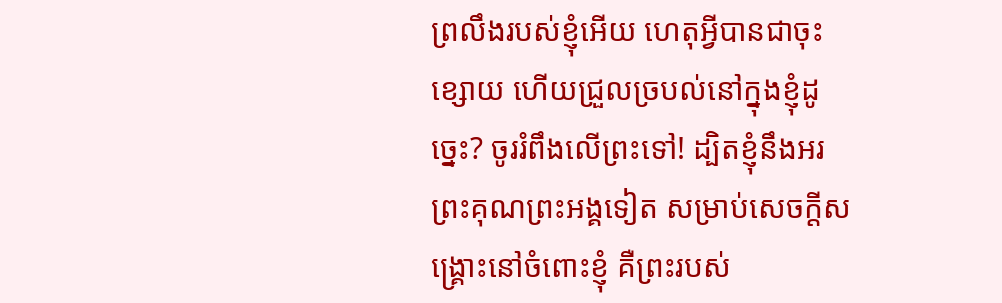ព្រលឹងរបស់ខ្ញុំអើយ ហេតុអ្វីបានជាចុះខ្សោយ ហើយជ្រួលច្របល់នៅក្នុងខ្ញុំដូច្នេះ? ចូររំពឹងលើព្រះទៅ! ដ្បិតខ្ញុំនឹងអរព្រះគុណព្រះអង្គទៀត សម្រាប់សេចក្ដីសង្គ្រោះនៅចំពោះខ្ញុំ គឺព្រះរបស់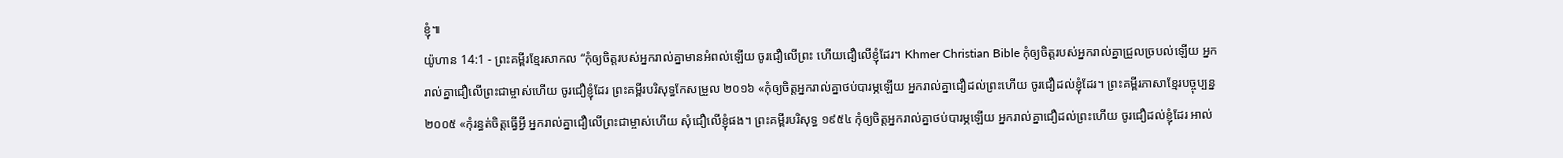ខ្ញុំ៕
យ៉ូហាន 14:1 - ព្រះគម្ពីរខ្មែរសាកល “កុំឲ្យចិត្តរបស់អ្នករាល់គ្នាមានអំពល់ឡើយ ចូរជឿលើព្រះ ហើយជឿលើខ្ញុំដែរ។ Khmer Christian Bible កុំឲ្យចិត្តរបស់អ្នករាល់គ្នាជ្រួលច្របល់ឡើយ អ្នករាល់គ្នាជឿលើព្រះជាម្ចាស់ហើយ ចូរជឿខ្ញុំដែរ ព្រះគម្ពីរបរិសុទ្ធកែសម្រួល ២០១៦ «កុំឲ្យចិត្តអ្នករាល់គ្នាថប់បារម្ភឡើយ អ្នករាល់គ្នាជឿដល់ព្រះហើយ ចូរជឿដល់ខ្ញុំដែរ។ ព្រះគម្ពីរភាសាខ្មែរបច្ចុប្បន្ន ២០០៥ «កុំរន្ធត់ចិត្តធ្វើអ្វី អ្នករាល់គ្នាជឿលើព្រះជាម្ចាស់ហើយ សុំជឿលើខ្ញុំផង។ ព្រះគម្ពីរបរិសុទ្ធ ១៩៥៤ កុំឲ្យចិត្តអ្នករាល់គ្នាថប់បារម្ភឡើយ អ្នករាល់គ្នាជឿដល់ព្រះហើយ ចូរជឿដល់ខ្ញុំដែរ អាល់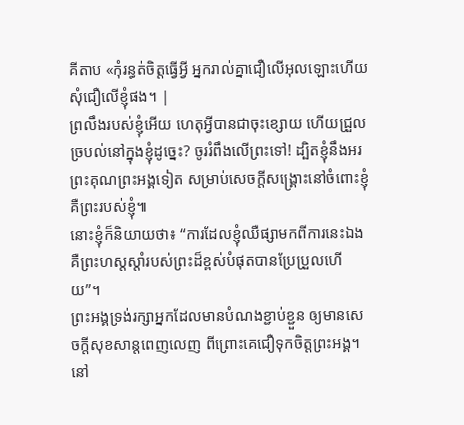គីតាប «កុំរន្ធត់ចិត្ដធ្វើអ្វី អ្នករាល់គ្នាជឿលើអុលឡោះហើយ សុំជឿលើខ្ញុំផង។ |
ព្រលឹងរបស់ខ្ញុំអើយ ហេតុអ្វីបានជាចុះខ្សោយ ហើយជ្រួលច្របល់នៅក្នុងខ្ញុំដូច្នេះ? ចូររំពឹងលើព្រះទៅ! ដ្បិតខ្ញុំនឹងអរព្រះគុណព្រះអង្គទៀត សម្រាប់សេចក្ដីសង្គ្រោះនៅចំពោះខ្ញុំ គឺព្រះរបស់ខ្ញុំ៕
នោះខ្ញុំក៏និយាយថា៖ “ការដែលខ្ញុំឈឺផ្សាមកពីការនេះឯង គឺព្រះហស្តស្ដាំរបស់ព្រះដ៏ខ្ពស់បំផុតបានប្រែប្រួលហើយ”។
ព្រះអង្គទ្រង់រក្សាអ្នកដែលមានបំណងខ្ជាប់ខ្ជួន ឲ្យមានសេចក្ដីសុខសាន្តពេញលេញ ពីព្រោះគេជឿទុកចិត្តព្រះអង្គ។
នៅ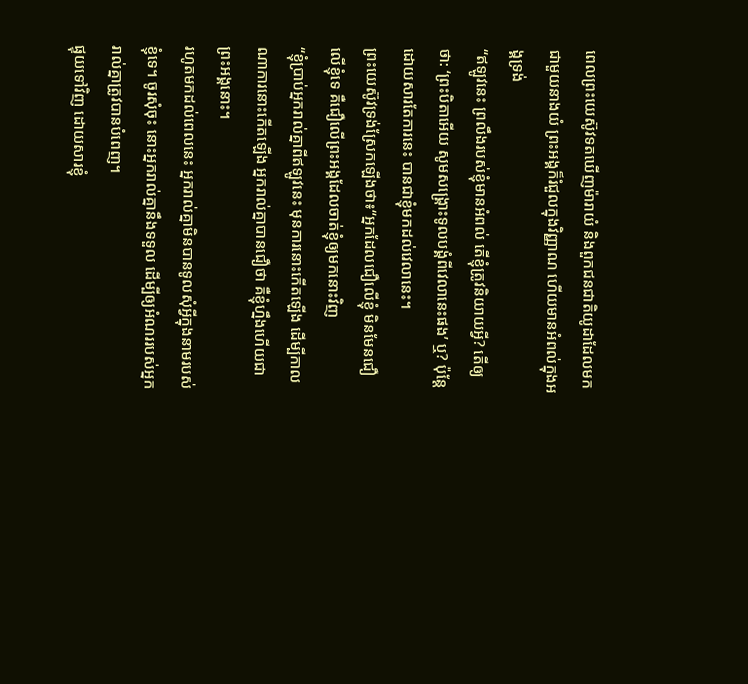ពេលព្រះយេស៊ូវទតឃើញម៉ារាយំ និងពួកជនជាតិយូដាដែលមកជាមួយនាងយំ ព្រះអង្គក៏រំជួលក្នុងវិញ្ញាណ ហើយមានអំពល់ក្នុងអង្គទ្រង់
“ឥឡូវនេះ ព្រលឹងរបស់ខ្ញុំមានអំពល់ តើខ្ញុំត្រូវនិយាយអ្វី? តើឲ្យថា: ‘ព្រះបិតាអើយ សូមសង្គ្រោះទូលបង្គំពីវេលានេះផង’ ឬ? ប៉ុន្តែដោយសារតែការនេះ បានជាខ្ញុំមកដល់វេលានេះ។
ព្រះយេស៊ូវទ្រង់ស្រែកឡើងថា៖“អ្នកដែលជឿលើខ្ញុំ មិនមែនជឿលើខ្ញុំទេ គឺជឿលើព្រះអង្គដែលចាត់ខ្ញុំឲ្យមកនោះវិញ
“ខ្ញុំប្រាប់អ្នករាល់គ្នាពីឥឡូវនេះ មុនការនោះកើតឡើង ដើម្បីកាលណាការនោះកើតឡើង អ្នករាល់គ្នាបានជឿថា គឺខ្ញុំហ្នឹងហើយជាព្រះអង្គនោះ។
រហូតមកដល់ពេលនេះ អ្នករាល់គ្នាមិនបានទូលសុំអ្វីក្នុងនាមរបស់ខ្ញុំទេ។ ចូរសុំចុះ នោះអ្នករាល់គ្នានឹងទទួល ដើម្បីឲ្យអំណររបស់អ្នករាល់គ្នាត្រូវបានបំពេញ។
ផ្ទុយទៅវិញ ដោយសារខ្ញុំ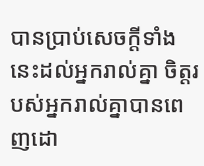បានប្រាប់សេចក្ដីទាំងនេះដល់អ្នករាល់គ្នា ចិត្តរបស់អ្នករាល់គ្នាបានពេញដោ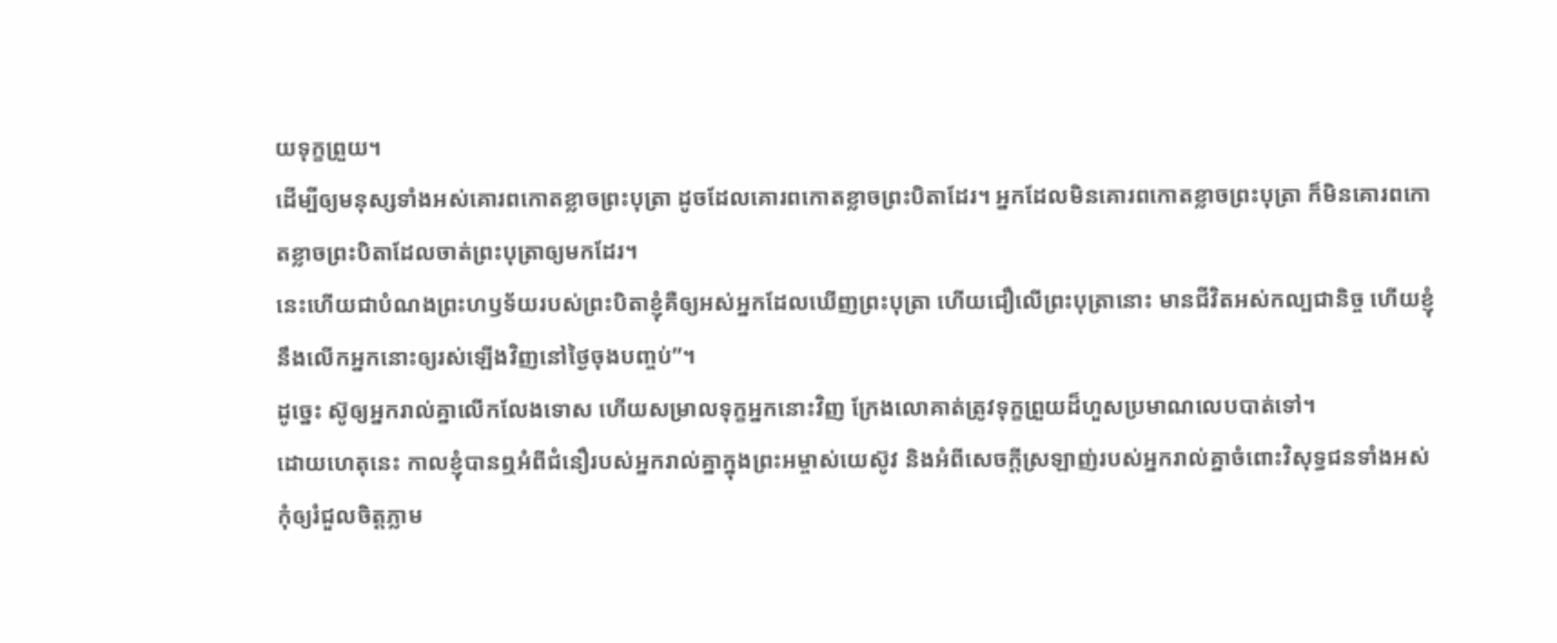យទុក្ខព្រួយ។
ដើម្បីឲ្យមនុស្សទាំងអស់គោរពកោតខ្លាចព្រះបុត្រា ដូចដែលគោរពកោតខ្លាចព្រះបិតាដែរ។ អ្នកដែលមិនគោរពកោតខ្លាចព្រះបុត្រា ក៏មិនគោរពកោតខ្លាចព្រះបិតាដែលចាត់ព្រះបុត្រាឲ្យមកដែរ។
នេះហើយជាបំណងព្រះហឫទ័យរបស់ព្រះបិតាខ្ញុំគឺឲ្យអស់អ្នកដែលឃើញព្រះបុត្រា ហើយជឿលើព្រះបុត្រានោះ មានជីវិតអស់កល្បជានិច្ច ហើយខ្ញុំនឹងលើកអ្នកនោះឲ្យរស់ឡើងវិញនៅថ្ងៃចុងបញ្ចប់”។
ដូច្នេះ ស៊ូឲ្យអ្នករាល់គ្នាលើកលែងទោស ហើយសម្រាលទុក្ខអ្នកនោះវិញ ក្រែងលោគាត់ត្រូវទុក្ខព្រួយដ៏ហួសប្រមាណលេបបាត់ទៅ។
ដោយហេតុនេះ កាលខ្ញុំបានឮអំពីជំនឿរបស់អ្នករាល់គ្នាក្នុងព្រះអម្ចាស់យេស៊ូវ និងអំពីសេចក្ដីស្រឡាញ់របស់អ្នករាល់គ្នាចំពោះវិសុទ្ធជនទាំងអស់
កុំឲ្យរំជួលចិត្តភ្លាម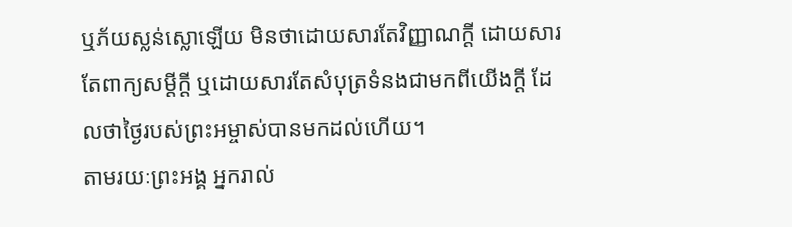ឬភ័យស្លន់ស្លោឡើយ មិនថាដោយសារតែវិញ្ញាណក្ដី ដោយសារតែពាក្យសម្ដីក្ដី ឬដោយសារតែសំបុត្រទំនងជាមកពីយើងក្ដី ដែលថាថ្ងៃរបស់ព្រះអម្ចាស់បានមកដល់ហើយ។
តាមរយៈព្រះអង្គ អ្នករាល់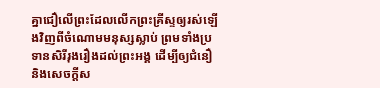គ្នាជឿលើព្រះដែលលើកព្រះគ្រីស្ទឲ្យរស់ឡើងវិញពីចំណោមមនុស្សស្លាប់ ព្រមទាំងប្រទានសិរីរុងរឿងដល់ព្រះអង្គ ដើម្បីឲ្យជំនឿ និងសេចក្ដីស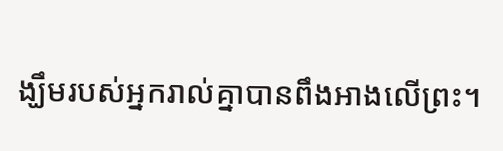ង្ឃឹមរបស់អ្នករាល់គ្នាបានពឹងអាងលើព្រះ។